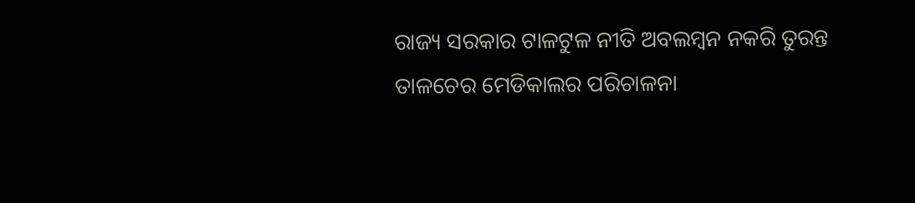ରାଜ୍ୟ ସରକାର ଟାଳଟୁଳ ନୀତି ଅବଲମ୍ବନ ନକରି ତୁରନ୍ତ ତାଳଚେର ମେଡିକାଲର ପରିଚାଳନା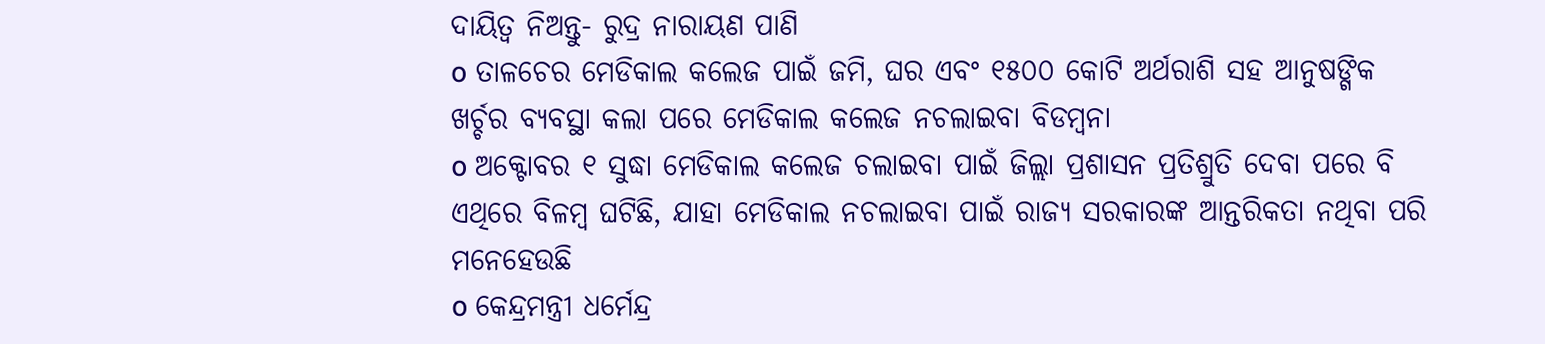ଦାୟିତ୍ୱ ନିଅନ୍ତୁ- ରୁଦ୍ର ନାରାୟଣ ପାଣି
o ତାଳଚେର ମେଡିକାଲ କଲେଜ ପାଇଁ ଜମି, ଘର ଏବଂ ୧୫୦୦ କୋଟି ଅର୍ଥରାଶି ସହ ଆନୁଷଙ୍ଗିକ ଖର୍ଚ୍ଚର ବ୍ୟବସ୍ଥା କଲା ପରେ ମେଡିକାଲ କଲେଜ ନଚଲାଇବା ବିଡମ୍ବନା
o ଅକ୍ଟୋବର ୧ ସୁଦ୍ଧା ମେଡିକାଲ କଲେଜ ଚଲାଇବା ପାଇଁ ଜିଲ୍ଲା ପ୍ରଶାସନ ପ୍ରତିଶ୍ରୁତି ଦେବା ପରେ ବି ଏଥିରେ ବିଳମ୍ବ ଘଟିଛି, ଯାହା ମେଡିକାଲ ନଚଲାଇବା ପାଇଁ ରାଜ୍ୟ ସରକାରଙ୍କ ଆନ୍ତରିକତା ନଥିବା ପରି ମନେହେଉଛି
o କେନ୍ଦ୍ରମନ୍ତ୍ରୀ ଧର୍ମେନ୍ଦ୍ର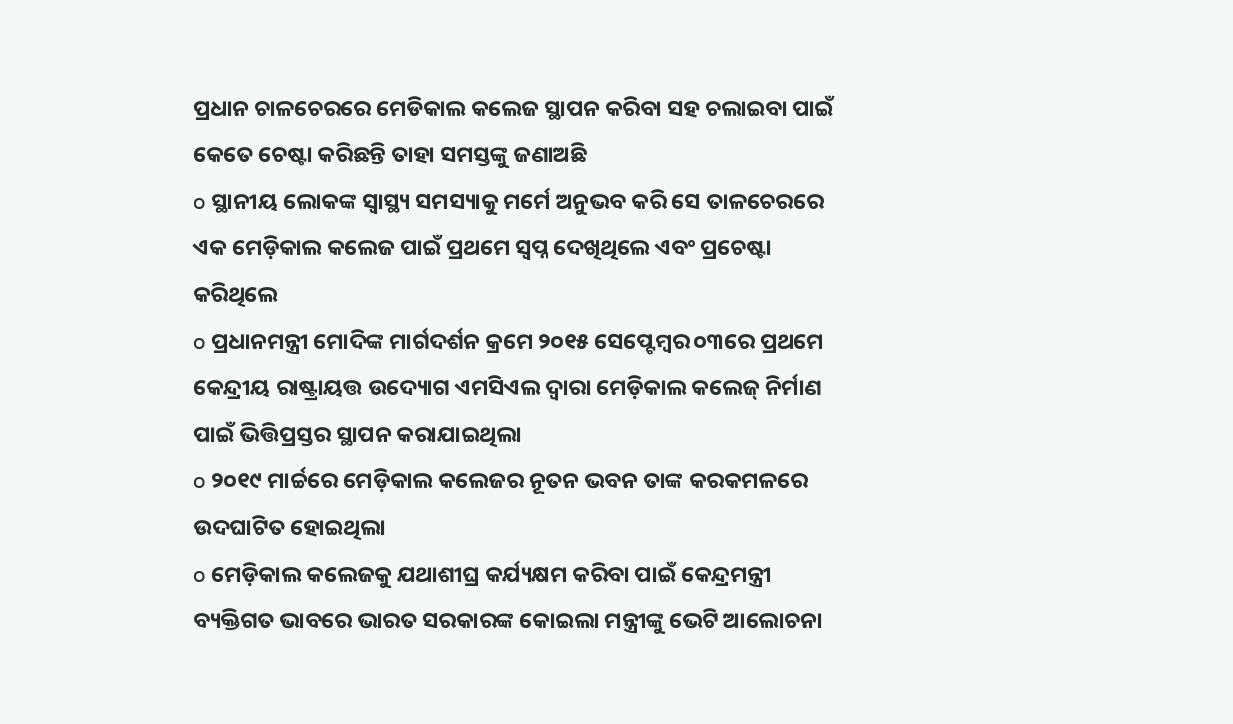ପ୍ରଧାନ ଚାଳଚେରରେ ମେଡିକାଲ କଲେଜ ସ୍ଥାପନ କରିବା ସହ ଚଲାଇବା ପାଇଁ କେତେ ଚେଷ୍ଟା କରିଛନ୍ତି ତାହା ସମସ୍ତଙ୍କୁ ଜଣାଅଛି
o ସ୍ଥାନୀୟ ଲୋକଙ୍କ ସ୍ୱାସ୍ଥ୍ୟ ସମସ୍ୟାକୁ ମର୍ମେ ଅନୁଭବ କରି ସେ ତାଳଚେରରେ ଏକ ମେଡ଼ିକାଲ କଲେଜ ପାଇଁ ପ୍ରଥମେ ସ୍ୱପ୍ନ ଦେଖିଥିଲେ ଏବଂ ପ୍ରଚେଷ୍ଟା କରିଥିଲେ
o ପ୍ରଧାନମନ୍ତ୍ରୀ ମୋଦିଙ୍କ ମାର୍ଗଦର୍ଶନ କ୍ରମେ ୨୦୧୫ ସେପ୍ଟେମ୍ବର ୦୩ରେ ପ୍ରଥମେ କେନ୍ଦ୍ରୀୟ ରାଷ୍ଟ୍ରାୟତ୍ତ ଉଦ୍ୟୋଗ ଏମସିଏଲ ଦ୍ୱାରା ମେଡ଼ିକାଲ କଲେଜ୍ ନିର୍ମାଣ ପାଇଁ ଭିତ୍ତିପ୍ରସ୍ତର ସ୍ଥାପନ କରାଯାଇଥିଲା
o ୨୦୧୯ ମାର୍ଚ୍ଚରେ ମେଡ଼ିକାଲ କଲେଜର ନୂତନ ଭବନ ତାଙ୍କ କରକମଳରେ ଉଦଘାଟିତ ହୋଇଥିଲା
o ମେଡ଼ିକାଲ କଲେଜକୁ ଯଥାଶୀଘ୍ର କର୍ଯ୍ୟକ୍ଷମ କରିବା ପାଇଁ କେନ୍ଦ୍ରମନ୍ତ୍ରୀ ବ୍ୟକ୍ତିଗତ ଭାବରେ ଭାରତ ସରକାରଙ୍କ କୋଇଲା ମନ୍ତ୍ରୀଙ୍କୁ ଭେଟି ଆଲୋଚନା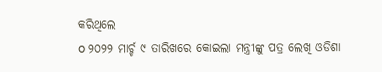କରିଥିଲେ
o ୨୦୨୨ ମାର୍ଚ୍ଚ ୯ ତାରିଖରେ କୋଇଲା ମନ୍ତ୍ରୀଙ୍କୁ ପତ୍ର ଲେଖି ଓଡିଶା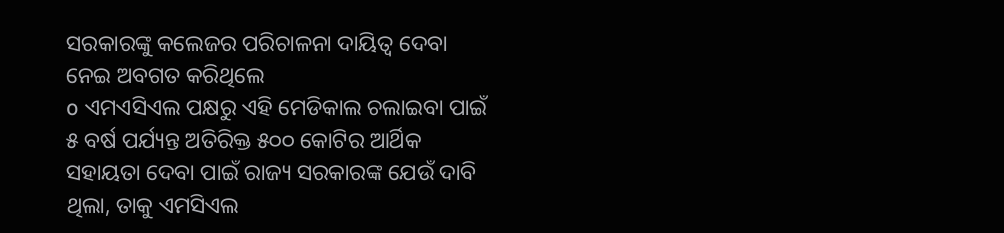ସରକାରଙ୍କୁ କଲେଜର ପରିଚାଳନା ଦାୟିତ୍ୱ ଦେବା ନେଇ ଅବଗତ କରିଥିଲେ
o ଏମଏସିଏଲ ପକ୍ଷରୁ ଏହି ମେଡିକାଲ ଚଲାଇବା ପାଇଁ ୫ ବର୍ଷ ପର୍ଯ୍ୟନ୍ତ ଅତିରିକ୍ତ ୫୦୦ କୋଟିର ଆର୍ଥିକ ସହାୟତା ଦେବା ପାଇଁ ରାଜ୍ୟ ସରକାରଙ୍କ ଯେଉଁ ଦାବି ଥିଲା, ତାକୁ ଏମସିଏଲ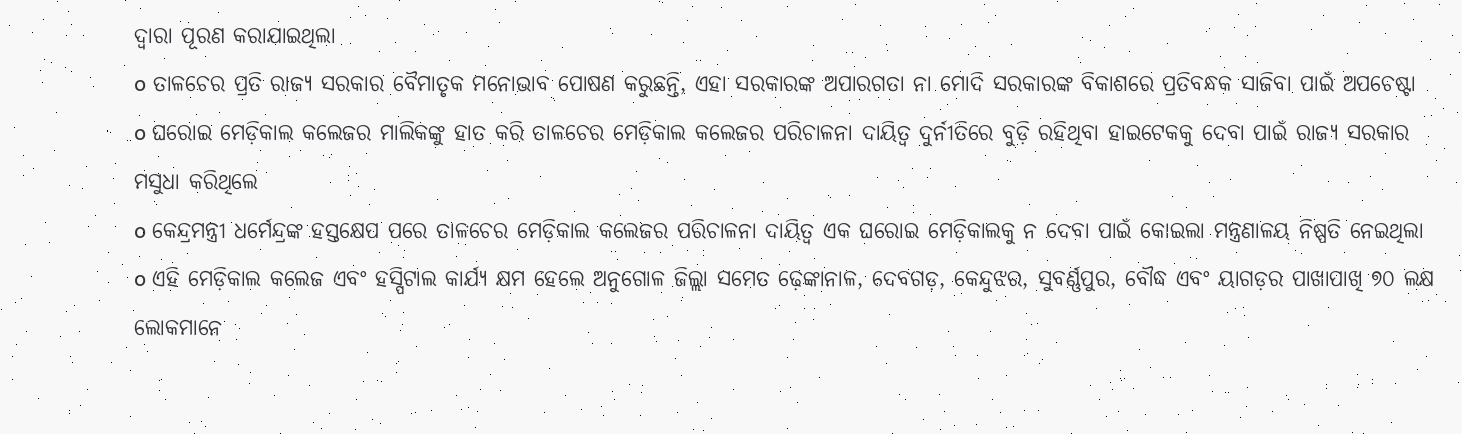ଦ୍ୱାରା ପୂରଣ କରାଯାଇଥିଲା
o ତାଳଚେର ପ୍ରତି ରାଜ୍ୟ ସରକାର ବୈମାତୃକ ମନୋଭାବ ପୋଷଣ କରୁଛନ୍ତି, ଏହା ସରକାରଙ୍କ ଅପାରଗତା ନା ମୋଦି ସରକାରଙ୍କ ବିକାଶରେ ପ୍ରତିବନ୍ଧକ ସାଜିବା ପାଇଁ ଅପଚେଷ୍ଟା
o ଘରୋଇ ମେଡ଼ିକାଲ କଲେଜର ମାଲିକଙ୍କୁ ହାତ କରି ତାଳଚେର ମେଡ଼ିକାଲ କଲେଜର ପରିଚାଳନା ଦାୟିତ୍ୱ ଦୁର୍ନୀତିରେ ବୁଡ଼ି ରହିଥିବା ହାଇଟେକକୁ ଦେବା ପାଇଁ ରାଜ୍ୟ ସରକାର ମସୁଧା କରିଥିଲେ
o କେନ୍ଦ୍ରମନ୍ତ୍ରୀ ଧର୍ମେନ୍ଦ୍ରଙ୍କ ହସ୍ତକ୍ଷେପ ପରେ ତାଳଚେର ମେଡ଼ିକାଲ କଲେଜର ପରିଚାଳନା ଦାୟିତ୍ୱ ଏକ ଘରୋଇ ମେଡ଼ିକାଲକୁ ନ ଦେବା ପାଇଁ କୋଇଲା ମନ୍ତ୍ରଣାଳୟ ନିଷ୍ପତି ନେଇଥିଲା
o ଏହି ମେଡ଼ିକାଲ କଲେଜ ଏବଂ ହସ୍ପିଟାଲ କାର୍ଯ୍ୟ କ୍ଷମ ହେଲେ ଅନୁଗୋଳ ଜିଲ୍ଲା ସମେତ ଢ଼େଙ୍କାନାଳ, ଦେବଗଡ଼, କେନ୍ଦୁଝର, ସୁବର୍ଣ୍ଣପୁର, ବୌଦ୍ଧ ଏବଂ ୟାଗଡ଼ର ପାଖାପାଖି ୭୦ ଲକ୍ଷ ଲୋକମାନେ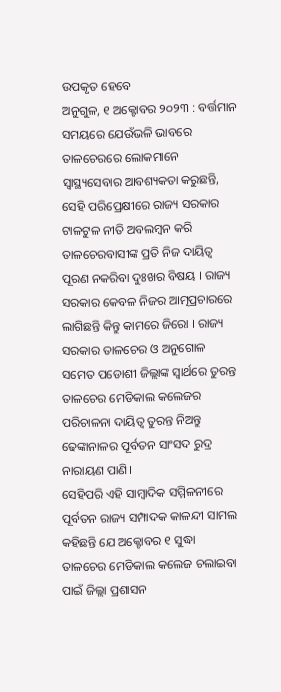ଉପକୃତ ହେବେ
ଅନୁଗୁଳ, ୧ ଅକ୍ଟୋବର ୨୦୨୩ : ବର୍ତ୍ତମାନ ସମୟରେ ଯେଉଁଭଳି ଭାବରେ ତାଳଚେରରେ ଲୋକମାନେ ସ୍ୱାସ୍ଥ୍ୟସେବାର ଆବଶ୍ୟକତା କରୁଛନ୍ତି, ସେହି ପରିପ୍ରେକ୍ଷୀରେ ରାଜ୍ୟ ସରକାର ଟାଳଟୁଳ ନୀତି ଅବଲମ୍ବନ କରି ତାଳଚେରବାସୀଙ୍କ ପ୍ରତି ନିଜ ଦାୟିତ୍ୱ ପୂରଣ ନକରିବା ଦୁଃଖର ବିଷୟ । ରାଜ୍ୟ ସରକାର କେବଳ ନିଜର ଆତ୍ମପ୍ରଚାରରେ ଲାଗିଛନ୍ତି କିନ୍ତୁ କାମରେ ଜିରୋ । ରାଜ୍ୟ ସରକାର ତାଳଚେର ଓ ଅନୁଗୋଳ ସମେତ ପଡୋଶୀ ଜିଲ୍ଲାଙ୍କ ସ୍ୱାର୍ଥରେ ତୁରନ୍ତ ତାଳଚେର ମେଡିକାଲ କଲେଜର ପରିଚାଳନା ଦାୟିତ୍ୱ ତୁରନ୍ତ ନିଅନ୍ତୁ ଢେଙ୍କାନାଳର ପୂର୍ବତନ ସାଂସଦ ରୁଦ୍ର ନାରାୟଣ ପାଣି।
ସେହିପରି ଏହି ସାମ୍ବାଦିକ ସମ୍ମିଳନୀରେ ପୂର୍ବତନ ରାଜ୍ୟ ସମ୍ପାଦକ କାଳନ୍ଦୀ ସାମଲ କହିଛନ୍ତି ଯେ ଅକ୍ଟୋବର ୧ ସୁଦ୍ଧା ତାଳଚେର ମେଡିକାଲ କଲେଜ ଚଲାଇବା ପାଇଁ ଜିଲ୍ଲା ପ୍ରଶାସନ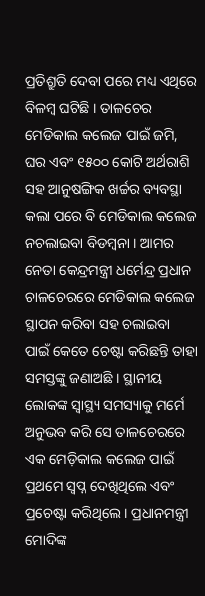ପ୍ରତିଶ୍ରୁତି ଦେବା ପରେ ମଧ୍ୟ ଏଥିରେ ବିଳମ୍ବ ଘଟିଛି । ତାଳଚେର ମେଡିକାଲ କଲେଜ ପାଇଁ ଜମି, ଘର ଏବଂ ୧୫୦୦ କୋଟି ଅର୍ଥରାଶି ସହ ଆନୁଷଙ୍ଗିକ ଖର୍ଚ୍ଚର ବ୍ୟବସ୍ଥା କଲା ପରେ ବି ମେଡିକାଲ କଲେଜ ନଚଲାଇବା ବିଡମ୍ବନା । ଆମର ନେତା କେନ୍ଦ୍ରମନ୍ତ୍ରୀ ଧର୍ମେନ୍ଦ୍ର ପ୍ରଧାନ ଚାଳଚେରରେ ମେଡିକାଲ କଲେଜ ସ୍ଥାପନ କରିବା ସହ ଚଲାଇବା ପାଇଁ କେତେ ଚେଷ୍ଟା କରିଛନ୍ତି ତାହା ସମସ୍ତଙ୍କୁ ଜଣାଅଛି । ସ୍ଥାନୀୟ ଲୋକଙ୍କ ସ୍ୱାସ୍ଥ୍ୟ ସମସ୍ୟାକୁ ମର୍ମେ ଅନୁଭବ କରି ସେ ତାଳଚେରରେ ଏକ ମେଡ଼ିକାଲ କଲେଜ ପାଇଁ ପ୍ରଥମେ ସ୍ୱପ୍ନ ଦେଖିଥିଲେ ଏବଂ ପ୍ରଚେଷ୍ଟା କରିଥିଲେ । ପ୍ରଧାନମନ୍ତ୍ରୀ ମୋଦିଙ୍କ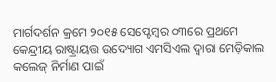ମାର୍ଗଦର୍ଶନ କ୍ରମେ ୨୦୧୫ ସେପ୍ଟେମ୍ବର ୦୩ରେ ପ୍ରଥମେ କେନ୍ଦ୍ରୀୟ ରାଷ୍ଟ୍ରାୟତ୍ତ ଉଦ୍ୟୋଗ ଏମସିଏଲ ଦ୍ୱାରା ମେଡ଼ିକାଲ କଲେଜ୍ ନିର୍ମାଣ ପାଇଁ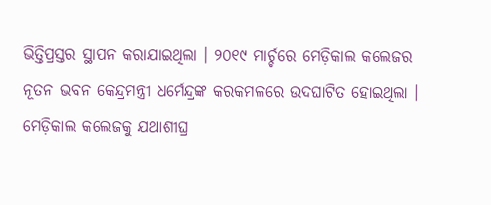ଭିତ୍ତିପ୍ରସ୍ତର ସ୍ଥାପନ କରାଯାଇଥିଲା । ୨୦୧୯ ମାର୍ଚ୍ଚରେ ମେଡ଼ିକାଲ କଲେଜର ନୂତନ ଭବନ କେନ୍ଦ୍ରମନ୍ତ୍ରୀ ଧର୍ମେନ୍ଦ୍ରଙ୍କ କରକମଳରେ ଉଦଘାଟିତ ହୋଇଥିଲା । ମେଡ଼ିକାଲ କଲେଜକୁ ଯଥାଶୀଘ୍ର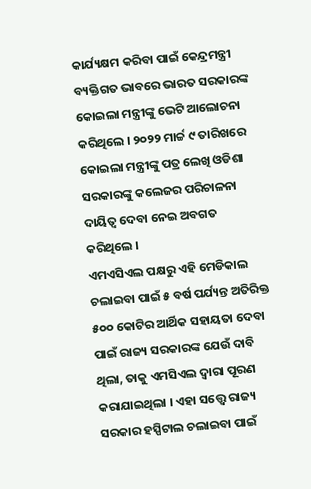କାର୍ଯ୍ୟକ୍ଷମ କରିବା ପାଇଁ କେନ୍ଦ୍ରମନ୍ତ୍ରୀ ବ୍ୟକ୍ତିଗତ ଭାବରେ ଭାରତ ସରକାରଙ୍କ କୋଇଲା ମନ୍ତ୍ରୀଙ୍କୁ ଭେଟି ଆଲୋଚନା କରିଥିଲେ । ୨୦୨୨ ମାର୍ଚ୍ଚ ୯ ତାରିଖରେ କୋଇଲା ମନ୍ତ୍ରୀଙ୍କୁ ପତ୍ର ଲେଖି ଓଡିଶା ସରକାରଙ୍କୁ କଲେଜର ପରିଚାଳନା ଦାୟିତ୍ୱ ଦେବା ନେଇ ଅବଗତ କରିଥିଲେ ।
ଏମଏସିଏଲ ପକ୍ଷରୁ ଏହି ମେଡିକାଲ ଚଲାଇବା ପାଇଁ ୫ ବର୍ଷ ପର୍ଯ୍ୟନ୍ତ ଅତିରିକ୍ତ ୫୦୦ କୋଟିର ଆର୍ଥିକ ସହାୟତା ଦେବା ପାଇଁ ରାଜ୍ୟ ସରକାରଙ୍କ ଯେଉଁ ଦାବି ଥିଲା, ତାକୁ ଏମସିଏଲ ଦ୍ୱାରା ପୂରଣ କରାଯାଇଥିଲା । ଏହା ସତ୍ତ୍ୱେ ରାଜ୍ୟ ସରକାର ହସ୍ପିଟାଲ ଚଲାଇବା ପାଇଁ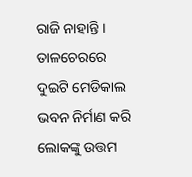ରାଜି ନାହାନ୍ତି । ତାଳଚେରରେ ଦୁଇଟି ମେଡିକାଲ ଭବନ ନିର୍ମାଣ କରି ଲୋକଙ୍କୁ ଉତ୍ତମ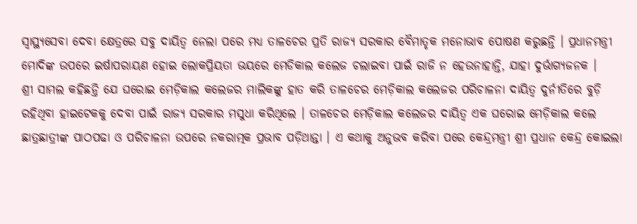ସ୍ୱାସ୍ଥ୍ୟସେବା ଦେବା କ୍ଷେତ୍ରରେ ସବୁ ଦାୟିତ୍ୱ ନେଲା ପରେ ମଧ୍ୟ ତାଳଚେର ପ୍ରତି ରାଜ୍ୟ ସରକାର ବୈମାତୃକ ମନୋଭାବ ପୋଷଣ କରୁଛନ୍ତି । ପ୍ରଧାନମନ୍ତ୍ରୀ ମୋଦିଙ୍କ ଉପରେ ଇର୍ଷାପରାୟଣ ହୋଇ ଲୋକପ୍ରିୟତା ଭୟରେ ମେଡିକାଲ କଲେଜ ଚଲାଇବା ପାଇଁ ରାଜି ନ ହେଉନାହାନ୍ତି, ଯାହା ଦୁର୍ଭାଗ୍ୟଜନକ ।
ଶ୍ରୀ ସାମଲ କହିଛନ୍ତି ଯେ ଘରୋଇ ମେଡ଼ିକାଲ କଲେଜର ମାଲିକଙ୍କୁ ହାତ କରି ତାଳଚେର ମେଡ଼ିକାଲ କଲେଜର ପରିଚାଳନା ଦାୟିତ୍ୱ ଦୁର୍ନୀତିରେ ବୁଡ଼ି ରହିଥିବା ହାଇଟେକକୁ ଦେବା ପାଇଁ ରାଜ୍ୟ ସରକାର ମସୁଧା କରିଥିଲେ । ତାଳଚେର ମେଡ଼ିକାଲ କଲେଜର ଦାୟିତ୍ୱ ଏକ ଘରୋଇ ମେଡ଼ିକାଲ କଲେ ଛାତ୍ରଛାତ୍ରୀଙ୍କ ପାଠପଢା ଓ ପରିଚାଳନା ଉପରେ ନକରାତ୍ମକ ପ୍ରଭାବ ପଡ଼ିଥାନ୍ତା । ଏ କଥାକୁ ଅନୁଭବ କରିବା ପରେ କେନ୍ଦ୍ରମନ୍ତ୍ରୀ ଶ୍ରୀ ପ୍ରଧାନ କେନ୍ଦ୍ର କୋଇଲା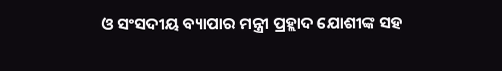ଓ ସଂସଦୀୟ ବ୍ୟାପାର ମନ୍ତ୍ରୀ ପ୍ରହ୍ଲାଦ ଯୋଶୀଙ୍କ ସହ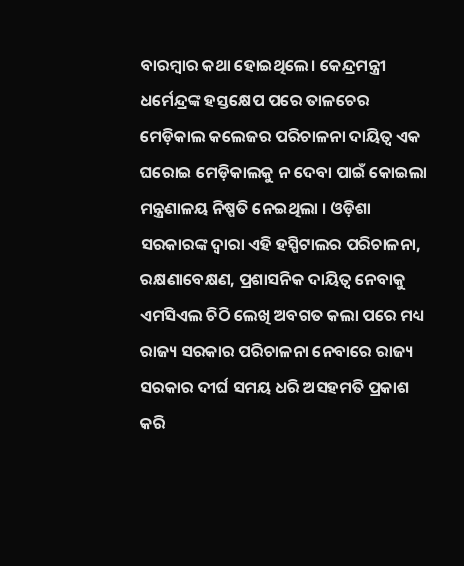ବାରମ୍ବାର କଥା ହୋଇଥିଲେ। କେନ୍ଦ୍ରମନ୍ତ୍ରୀ ଧର୍ମେନ୍ଦ୍ରଙ୍କ ହସ୍ତକ୍ଷେପ ପରେ ତାଳଚେର ମେଡ଼ିକାଲ କଲେଜର ପରିଚାଳନା ଦାୟିତ୍ୱ ଏକ ଘରୋଇ ମେଡ଼ିକାଲକୁ ନ ଦେବା ପାଇଁ କୋଇଲା ମନ୍ତ୍ରଣାଳୟ ନିଷ୍ପତି ନେଇଥିଲା । ଓଡ଼ିଶା ସରକାରଙ୍କ ଦ୍ୱାରା ଏହି ହସ୍ପିଟାଲର ପରିଚାଳନା, ରକ୍ଷଣାବେକ୍ଷଣ, ପ୍ରଶାସନିକ ଦାୟିତ୍ୱ ନେବାକୁ ଏମସିଏଲ ଚିଠି ଲେଖି ଅବଗତ କଲା ପରେ ମଧ୍ୟ ରାଜ୍ୟ ସରକାର ପରିଚାଳନା ନେବାରେ ରାଜ୍ୟ ସରକାର ଦୀର୍ଘ ସମୟ ଧରି ଅସହମତି ପ୍ରକାଶ କରି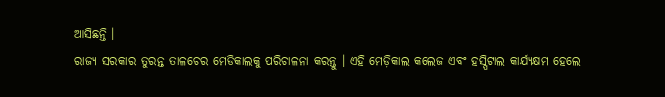ଆସିଛନ୍ତି ।
ରାଜ୍ୟ ସରକାର ତୁରନ୍ତ ତାଳଚେର ମେଡିକାଲକୁ ପରିଚାଳନା କରନ୍ତୁ । ଏହି ମେଡ଼ିକାଲ କଲେଜ ଏବଂ ହସ୍ପିଟାଲ କାର୍ଯ୍ୟକ୍ଷମ ହେଲେ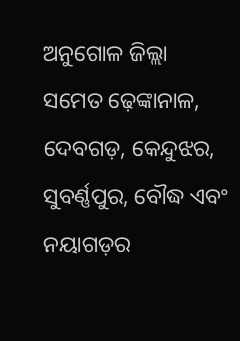ଅନୁଗୋଳ ଜିଲ୍ଲା ସମେତ ଢ଼େଙ୍କାନାଳ, ଦେବଗଡ଼, କେନ୍ଦୁଝର, ସୁବର୍ଣ୍ଣପୁର, ବୌଦ୍ଧ ଏବଂ ନୟାଗଡ଼ର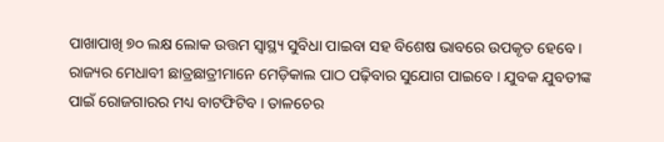ପାଖାପାଖି ୭୦ ଲକ୍ଷ ଲୋକ ଉତ୍ତମ ସ୍ୱାସ୍ଥ୍ୟ ସୁବିଧା ପାଇବା ସହ ବିଶେଷ ଭାବରେ ଉପକୃତ ହେବେ । ରାଜ୍ୟର ମେଧାବୀ ଛାତ୍ରଛାତ୍ରୀମାନେ ମେଡ଼ିକାଲ ପାଠ ପଢ଼ିବାର ସୁଯୋଗ ପାଇବେ । ଯୁବକ ଯୁବତୀଙ୍କ ପାଇଁ ରୋଜଗାରର ମଧ୍ୟ ବାଟଫିଟିବ । ତାଳଚେର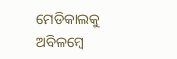ମେଡିକାଲକୁ ଅବିଳମ୍ବେ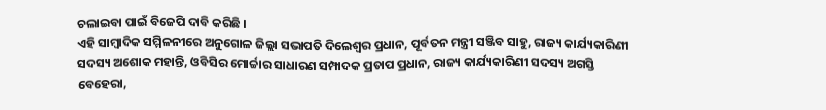ଚଲାଇବା ପାଇଁ ବିଜେପି ଦାବି କରିଛି ।
ଏହି ସାମ୍ବାଦିକ ସମ୍ମିଳନୀରେ ଅନୁଗୋଳ ଜିଲ୍ଲା ସଭାପତି ଦିଲେଶ୍ୱର ପ୍ରଧାନ, ପୂର୍ବତନ ମନ୍ତ୍ରୀ ସଞ୍ଜିବ ସାହୁ, ରାଜ୍ୟ କାର୍ଯ୍ୟକାରିଣୀ ସଦସ୍ୟ ଅଶୋକ ମହାନ୍ତି, ଓବିସିର ମୋର୍ଚ୍ଚାର ସାଧାରଣ ସମ୍ପାଦକ ପ୍ରତାପ ପ୍ରଧାନ, ରାଜ୍ୟ କାର୍ଯ୍ୟକାରିଣୀ ସଦସ୍ୟ ଅଗସ୍ତି ବେହେରା,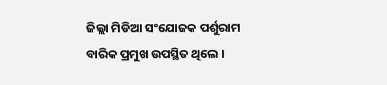ଜିଲ୍ଲା ମିଡିଆ ସଂଯୋଜକ ପର୍ଶୁରାମ ବାରିକ ପ୍ରମୁଖ ଉପସ୍ଥିତ ଥିଲେ ।